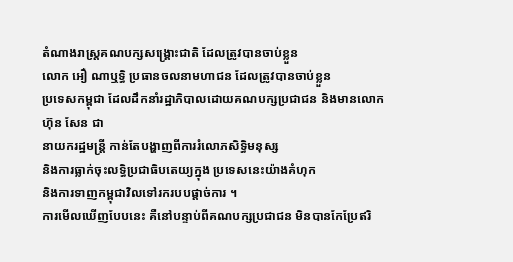តំណាងរាស្រ្តគណបក្សសង្គ្រោះជាតិ ដែលត្រូវបានចាប់ខ្លួន
លោក អឿ ណាឬទ្ធិ ប្រធានចលនាមហាជន ដែលត្រូវបានចាប់ខ្លួន
ប្រទេសកម្ពុជា ដែលដឹកនាំរដ្ឋាភិបាលដោយគណបក្សប្រជាជន និងមានលោក ហ៊ុន សែន ជា
នាយករដ្ឋមន្រ្តី កាន់តែបង្ហាញពីការរំលោភសិទ្ធិមនុស្ស
និងការធ្លាក់ចុះលទ្ធិប្រជាធិបតេយ្យក្នុង ប្រទេសនេះយ៉ាងគំហុក
និងការទាញកម្ពុជាវិលទៅរករបបផ្តាច់ការ ។
ការមើលឃើញបែបនេះ គឺនៅបន្ទាប់ពីគណបក្សប្រជាជន មិនបានកែប្រែឥរិ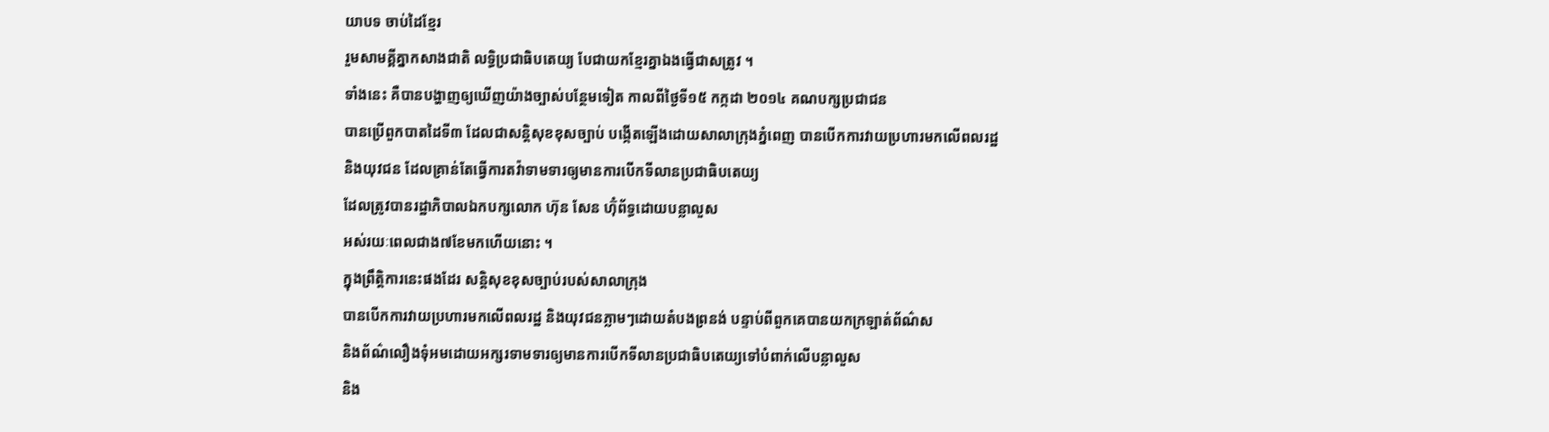យាបទ ចាប់ដៃខ្មែរ
រួមសាមគ្គីគ្នាកសាងជាតិ លទ្ធិប្រជាធិបតេយ្យ បែជាយកខ្មែរគ្នាឯងធ្វើជាសត្រូវ ។
ទាំងនេះ គឺបានបង្ហាញឲ្យឃើញយ៉ាងច្បាស់បន្ថែមទៀត កាលពីថ្ងៃទី១៥ កក្កដា ២០១៤ គណបក្សប្រជាជន
បានប្រើពួកបាតដៃទី៣ ដែលជាសន្តិសុខខុសច្បាប់ បង្កើតឡើងដោយសាលាក្រុងភ្នំពេញ បានបើកការវាយប្រហារមកលើពលរដ្ឋ
និងយុវជន ដែលគ្រាន់តែធ្វើការតវ៉ាទាមទារឲ្យមានការបើកទីលានប្រជាធិបតេយ្យ
ដែលត្រូវបានរដ្ឋាភិបាលឯកបក្សលោក ហ៊ុន សែន ហ៊ុំព័ទ្ធដោយបន្លាលួស
អស់រយៈពេលជាង៧ខែមកហើយនោះ ។
ក្នុងព្រឹត្តិការនេះផងដែរ សន្តិសុខខុសច្បាប់របស់សាលាក្រុង
បានបើកការវាយប្រហារមកលើពលរដ្ឋ និងយុវជនភ្លាមៗដោយតំបងព្រនង់ បន្ទាប់ពីពួកគេបានយកក្រឡាត់ព័ណ៌ស
និងព័ណ៌លឿងទុំអមដោយអក្សរទាមទារឲ្យមានការបើកទីលានប្រជាធិបតេយ្យទៅបំពាក់លើបន្លាលួស
និង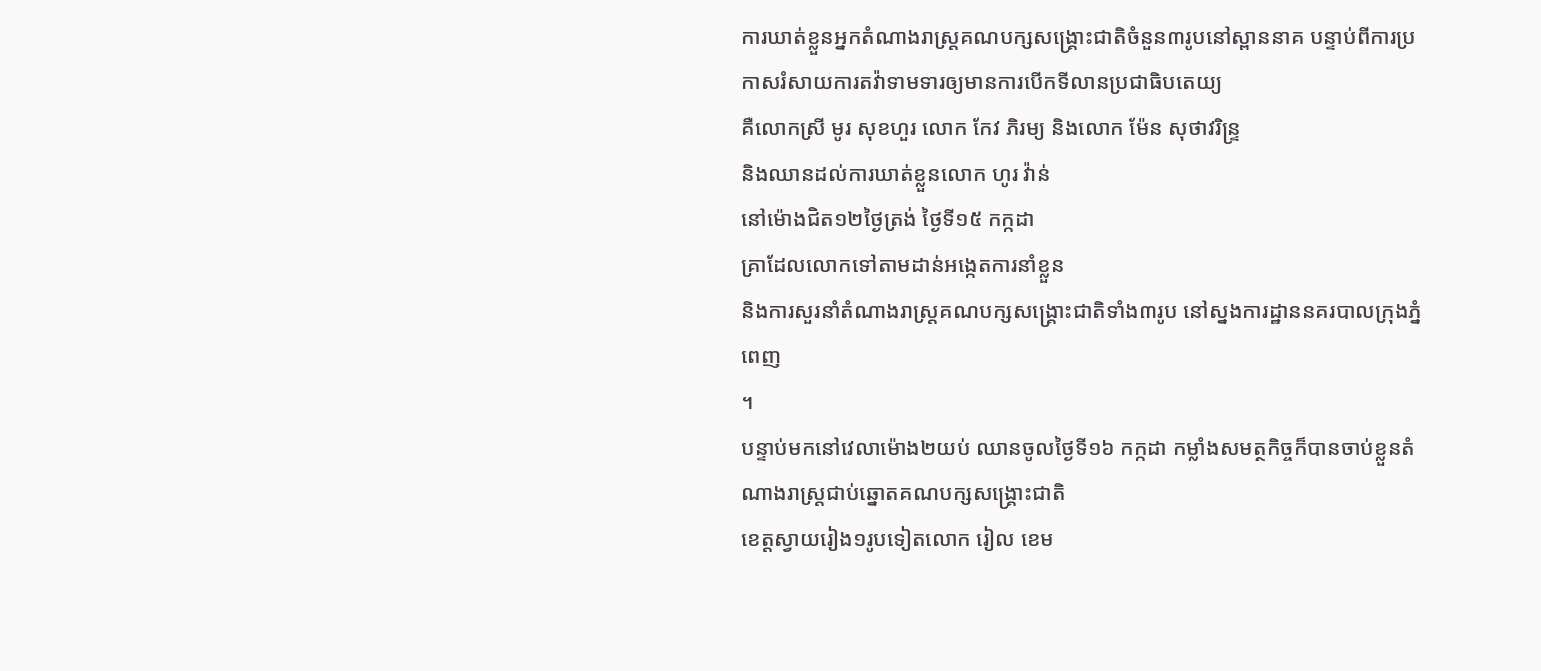ការឃាត់ខ្លួនអ្នកតំណាងរាស្រ្តគណបក្សសង្គ្រោះជាតិចំនួន៣រូបនៅស្ពាននាគ បន្ទាប់ពីការប្រកាសរំសាយការតវ៉ាទាមទារឲ្យមានការបើកទីលានប្រជាធិបតេយ្យ
គឺលោកស្រី មូរ សុខហួរ លោក កែវ ភិរម្យ និងលោក ម៉ែន សុថាវរិន្ទ្រ
និងឈានដល់ការឃាត់ខ្លួនលោក ហូរ វ៉ាន់
នៅម៉ោងជិត១២ថ្ងៃត្រង់ ថ្ងៃទី១៥ កក្កដា
គ្រាដែលលោកទៅតាមដាន់អង្កេតការនាំខ្លួន
និងការសួរនាំតំណាងរាស្ត្រគណបក្សសង្គ្រោះជាតិទាំង៣រូប នៅស្នងការដ្ឋាននគរបាលក្រុងភ្នំពេញ
។
បន្ទាប់មកនៅវេលាម៉ោង២យប់ ឈានចូលថ្ងៃទី១៦ កក្កដា កម្លាំងសមត្ថកិច្ចក៏បានចាប់ខ្លួនតំណាងរាស្ត្រជាប់ឆ្នោតគណបក្សសង្គ្រោះជាតិ
ខេត្តស្វាយរៀង១រូបទៀតលោក រៀល ខេម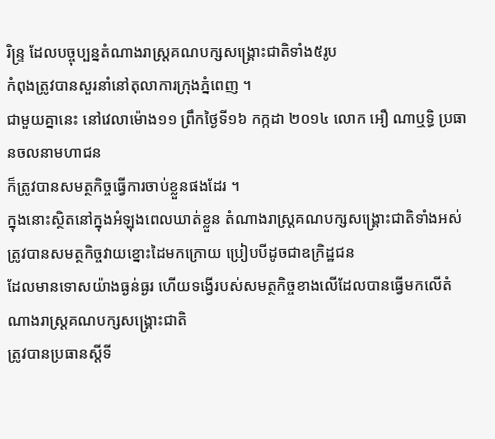រិន្ទ្រ ដែលបច្ចុប្បន្នតំណាងរាស្រ្តគណបក្សសង្គ្រោះជាតិទាំង៥រូប
កំពុងត្រូវបានសួរនាំនៅតុលាការក្រុងភ្នំពេញ ។
ជាមួយគ្នានេះ នៅវេលាម៉ោង១១ ព្រឹកថ្ងៃទី១៦ កក្កដា ២០១៤ លោក អឿ ណាឬទ្ធិ ប្រធានចលនាមហាជន
ក៏ត្រូវបានសមត្ថកិច្ចធ្វើការចាប់ខ្លួនផងដែរ ។
ក្នុងនោះស្ថិតនៅក្នុងអំឡុងពេលឃាត់ខ្លួន តំណាងរាស្រ្តគណបក្សសង្គ្រោះជាតិទាំងអស់
ត្រូវបានសមត្ថកិច្ចវាយខ្នោះដៃមកក្រោយ ប្រៀបបីដូចជាឧក្រិដ្ឋជន
ដែលមានទោសយ៉ាងធ្ងន់ធ្ងរ ហើយទង្វើរបស់សមត្ថកិច្ចខាងលើដែលបានធ្វើមកលើតំណាងរាស្រ្តគណបក្សសង្គ្រោះជាតិ
ត្រូវបានប្រធានស្តីទី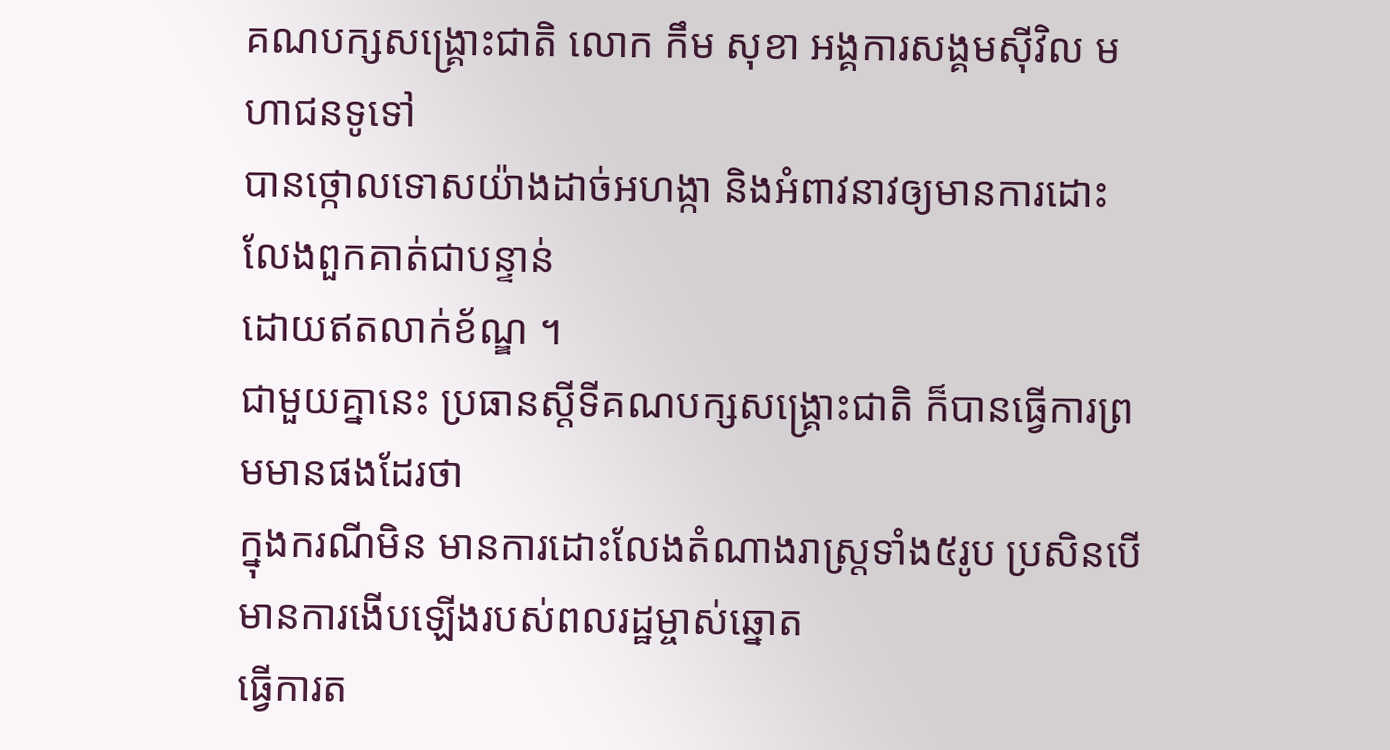គណបក្សសង្គ្រោះជាតិ លោក កឹម សុខា អង្គការសង្គមស៊ីវិល មហាជនទូទៅ
បានថ្កោលទោសយ៉ាងដាច់អហង្កា និងអំពាវនាវឲ្យមានការដោះ លែងពួកគាត់ជាបន្ទាន់
ដោយឥតលាក់ខ័ណ្ឌ ។
ជាមួយគ្នានេះ ប្រធានស្តីទីគណបក្សសង្គ្រោះជាតិ ក៏បានធ្វើការព្រមមានផងដែរថា
ក្នុងករណីមិន មានការដោះលែងតំណាងរាស្រ្តទាំង៥រូប ប្រសិនបើមានការងើបឡើងរបស់ពលរដ្ឋម្ចាស់ឆ្នោត
ធ្វើការត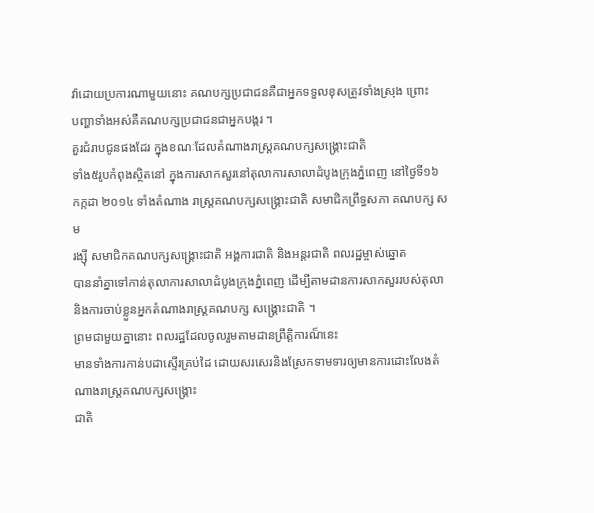វ៉ាដោយប្រការណាមួយនោះ គណបក្សប្រជាជនគឺជាអ្នកទទួលខុសត្រូវទាំងស្រុង ព្រោះ
បញ្ហាទាំងអស់គឺគណបក្សប្រជាជនជាអ្នកបង្ករ ។
គួរជំរាបជូនផងដែរ ក្នុងខណៈដែលតំណាងរាស្រ្តគណបក្សសង្គ្រោះជាតិ
ទាំង៥រូបកំពុងស្ថិតនៅ ក្នុងការសាកសួរនៅតុលាការសាលាដំបូងក្រុងភ្នំពេញ នៅថ្ងៃទី១៦
កក្កដា ២០១៤ ទាំងតំណាង រាស្រ្តគណបក្សសង្គ្រោះជាតិ សមាជិកព្រឹទ្ធសភា គណបក្ស សម
រង្ស៊ី សមាជិកគណបក្សសង្គ្រោះជាតិ អង្គការជាតិ និងអន្តរជាតិ ពលរដ្ឋម្ចាស់ឆ្នោត
បាននាំគ្នាទៅកាន់តុលាការសាលាដំបូងក្រុងភ្នំពេញ ដើម្បីតាមដានការសាកសួររបស់តុលា
និងការចាប់ខ្លួនអ្នកតំណាងរាស្រ្តគណបក្ស សង្គ្រោះជាតិ ។
ព្រមជាមួយគ្នានោះ ពលរដ្ឋដែលចូលរួមតាមដានព្រឹត្តិការណ៏នេះ
មានទាំងការកាន់បដាស្ទើរគ្រប់ដៃ ដោយសរសេរនិងស្រែកទាមទារឲ្យមានការដោះលែងតំណាងរាស្រ្តគណបក្សសង្គ្រោះ
ជាតិ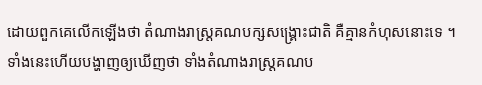ដោយពួកគេលើកឡើងថា តំណាងរាស្រ្តគណបក្សសង្គ្រោះជាតិ គឺគ្មានកំហុសនោះទេ ។
ទាំងនេះហើយបង្ហាញឲ្យឃើញថា ទាំងតំណាងរាស្រ្តគណប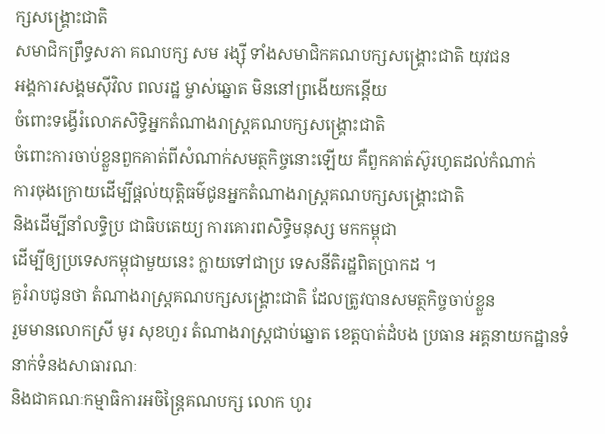ក្សសង្គ្រោះជាតិ
សមាជិកព្រឹទ្ធសភា គណបក្ស សម រង្ស៊ី ទាំងសមាជិកគណបក្សសង្គ្រោះជាតិ យុវជន
អង្គការសង្គមស៊ីវិល ពលរដ្ឋ ម្ចាស់ឆ្នោត មិននៅព្រងើយកន្តើយ
ចំពោះទង្វើរំលោភសិទ្ធិអ្នកតំណាងរាស្រ្តគណបក្សសង្គ្រោះជាតិ
ចំពោះការចាប់ខ្លួនពួកគាត់ពីសំណាក់សមត្ថកិច្ចនោះឡើយ គឺពួកគាត់ស៊ូរហូតដល់កំណាក់
ការចុងក្រោយដើម្បីផ្តល់យុត្តិធម៌ជូនអ្នកតំណាងរាស្ត្រគណបក្សសង្គ្រោះជាតិ
និងដើម្បីនាំលទ្ធិប្រ ជាធិបតេយ្យ ការគោរពសិទ្ធិមនុស្ស មកកម្ពុជា
ដើម្បីឲ្យប្រទេសកម្ពុជាមួយនេះ ក្លាយទៅជាប្រ ទេសនីតិរដ្ឋពិតប្រាកដ ។
គួរំរាបជូនថា តំណាងរាស្រ្តគណបក្សសង្គ្រោះជាតិ ដែលត្រូវបានសមត្ថកិច្ចចាប់ខ្លួន
រួមមានលោកស្រី មូរ សុខហួរ តំណាងរាស្រ្តជាប់ឆ្នោត ខេត្តបាត់ដំបង ប្រធាន អគ្គនាយកដ្ឋានទំនាក់ទំនងសាធារណៈ
និងជាគណៈកម្មាធិការអចិន្ត្រៃគណបក្ស លោក ហូរ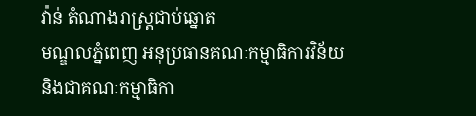វ៉ាន់ តំណាងរាស្ត្រជាប់ឆ្នោត
មណ្ឌលភ្នំពេញ អនុប្រធានគណៈកម្មាធិការវិន័យ
និងជាគណៈកម្មាធិកា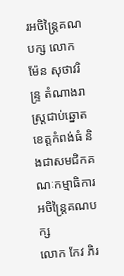រអចិន្ត្រៃគណបក្ស លោក
ម៉ែន សុថាវរិន្ទ្រ តំណាងរាស្រ្តជាប់ឆ្នោត ខេត្តកំពង់ធំ និងជាសមជិកគណៈកម្មាធិការអចិន្ត្រៃគណបក្ស
លោក កែវ ភិរ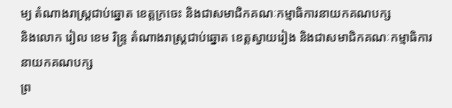ម្យ តំណាងរាស្រ្តជាប់ឆ្នោត ខេត្តក្រចេះ និងជាសមាជិកគណៈកម្មាធិការនាយកគណបក្ស
និងលោក រៀល ខេម រិន្ទ្រ តំណាងរាស្រ្តជាប់ឆ្នោត ខេត្តស្វាយរៀង និងជាសមាជិកគណៈកម្មាធិការនាយកគណបក្ស
ព្រ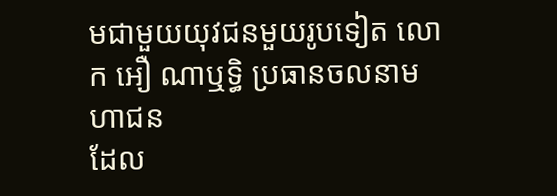មជាមួយយុវជនមួយរូបទៀត លោក អឿ ណាឬទ្ធិ ប្រធានចលនាមហាជន
ដែល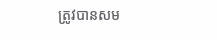ត្រូវបានសម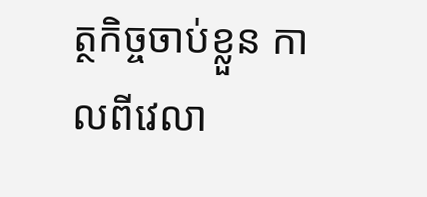ត្ថកិច្ចចាប់ខ្លួន កាលពីវេលា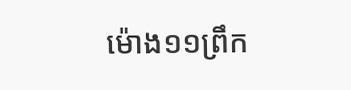ម៉ោង១១ព្រឹក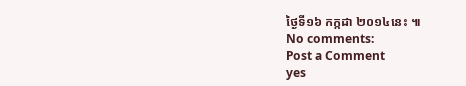ថ្ងៃទី១៦ កក្កដា ២០១៤នេះ ៕
No comments:
Post a Comment
yes